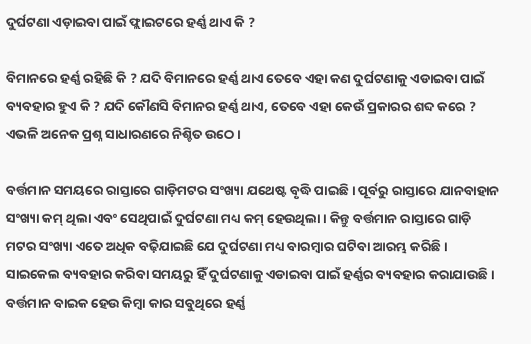ଦୁର୍ଘଟଣା ଏଡ଼ାଇବା ପାଇଁ ଫ୍ଲାଇଟରେ ହର୍ଣ୍ଣ ଥାଏ କି ?

ବିମାନରେ ହର୍ଣ୍ଣ ରହିଛି କି ? ଯଦି ବିମାନରେ ହର୍ଣ୍ଣ ଥାଏ ତେବେ ଏହା କଣ ଦୁର୍ଘଟଣାକୁ ଏଡାଇବା ପାଇଁ ବ୍ୟବହାର ହୁଏ କି ? ଯଦି କୌଣସି ବିମାନର ହର୍ଣ୍ଣ ଥାଏ, ତେବେ ଏହା କେଉଁ ପ୍ରକାରର ଶବ୍ଦ କରେ ? ଏଭଳି ଅନେକ ପ୍ରଶ୍ନ ସାଧାରଣରେ ନିଶ୍ଚିତ ଉଠେ ।

ବର୍ତ୍ତମାନ ସମୟରେ ରାସ୍ତାରେ ଗାଡ଼ିମଟର ସଂଖ୍ୟା ଯଥେଷ୍ଟ ବୃଦ୍ଧି ପାଇଛି । ପୂର୍ବରୁ ରାସ୍ତାରେ ଯାନବାହାନ ସଂଖ୍ୟା କମ୍ ଥିଲା ଏବଂ ସେଥିପାଇଁ ଦୁର୍ଘଟଣା ମଧ୍ୟ କମ୍ ହେଉଥିଲା । କିନ୍ତୁ ବର୍ତ୍ତମାନ ରାସ୍ତାରେ ଗାଡ଼ି ମଟର ସଂଖ୍ୟା ଏତେ ଅଧିକ ବଢ଼ିଯାଇଛି ଯେ ଦୁର୍ଘଟଣା ମଧ୍ୟ ବାରମ୍ବାର ଘଟିବା ଆରମ୍ଭ କରିଛି । ସାଇକେଲ ବ୍ୟବହାର କରିବା ସମୟରୁ ହିଁ ଦୁର୍ଘଟଣାକୁ ଏଡାଇବା ପାଇଁ ହର୍ଣ୍ଣର ବ୍ୟବହାର କରାଯାଉଛି । ବର୍ତ୍ତମାନ ବାଇକ ହେଉ କିମ୍ବା କାର ସବୁଥିରେ ହର୍ଣ୍ଣ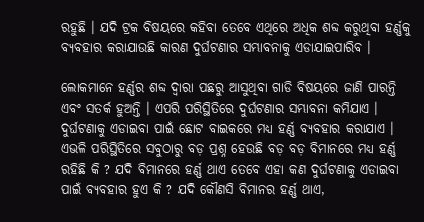ରହୁଛି । ଯଦି ଟ୍ରକ ବିଷୟରେ କହିବା ତେବେ ଏଥିରେ ଅଧିକ ଶବ୍ଦ କରୁଥିବା ହର୍ଣ୍ଣକୁ ବ୍ୟବହାର କରାଯାଉଛି କାରଣ ଦୁର୍ଘଟଣାର ସମ୍ଭାବନାକୁ ଏଡାଯାଇପାରିବ ।

ଲୋକମାନେ ହର୍ଣ୍ଣର ଶବ୍ଦ ଦ୍ୱାରା ପଛରୁ ଆସୁଥିବା ଗାଡି ବିଷୟରେ ଜାଣି ପାରନ୍ତି ଏବଂ ସତର୍କ ହୁଅନ୍ତି । ଏପରି ପରିସ୍ଥିତିରେ ଦୁର୍ଘଟଣାର ସମ୍ଭାବନା କମିଯାଏ । ଦୁର୍ଘଟଣାକୁ ଏଡାଇବା ପାଇଁ ଛୋଟ ବାଇକରେ ମଧ୍ୟ ହର୍ଣ୍ଣ ବ୍ୟବହାର କରାଯାଏ । ଏଭଳି ପରିସ୍ଥିତିରେ ସବୁଠାରୁ ବଡ଼ ପ୍ରଶ୍ନ ହେଉଛି ବଡ଼ ବଡ଼ ବିମାନରେ ମଧ୍ୟ ହର୍ଣ୍ଣ ରହିଛି କି ? ଯଦି ବିମାନରେ ହର୍ଣ୍ଣ ଥାଏ ତେବେ ଏହା କଣ ଦୁର୍ଘଟଣାକୁ ଏଡାଇବା ପାଇଁ ବ୍ୟବହାର ହୁଏ କି ? ଯଦି କୌଣସି ବିମାନର ହର୍ଣ୍ଣ ଥାଏ,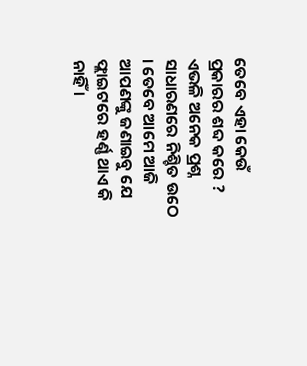ତେବେ ଏହା କେଉଁ ପ୍ରକାରର ଶବ୍ଦ କରେ ? ଏଭଳି ଅନେକ ପ୍ରଶ୍ନ ସାଧାରଣରେ ନିଶ୍ଚିତ ଉଠେ । ତେବେ ଆମେ ଆଜି ଆପଣଙ୍କୁ ଜଣାଇବୁ ଯେ ଫ୍ଲାଇଟରେ ହର୍ଣ୍ଣ ଥାଏ କି ନାହିଁ ।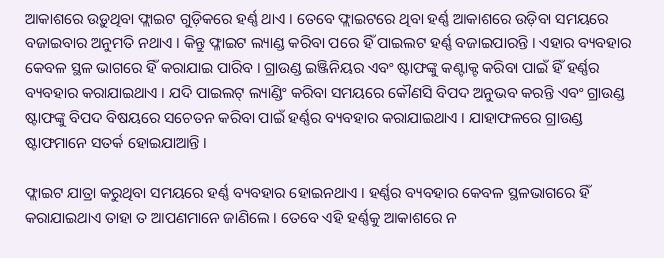ଆକାଶରେ ଉଡ଼ୁଥିବା ଫ୍ଲାଇଟ ଗୁଡ଼ିକରେ ହର୍ଣ୍ଣ ଥାଏ । ତେବେ ଫ୍ଲାଇଟରେ ଥିବା ହର୍ଣ୍ଣ ଆକାଶରେ ଉଡ଼ିବା ସମୟରେ ବଜାଇବାର ଅନୁମତି ନଥାଏ । କିନ୍ତୁ ଫ୍ଳାଇଟ ଲ୍ୟାଣ୍ଡ କରିବା ପରେ ହିଁ ପାଇଲଟ ହର୍ଣ୍ଣ ବଜାଇପାରନ୍ତି । ଏହାର ବ୍ୟବହାର କେବଳ ସ୍ଥଳ ଭାଗରେ ହିଁ କରାଯାଇ ପାରିବ । ଗ୍ରାଉଣ୍ଡ ଇଞ୍ଜିନିୟର ଏବଂ ଷ୍ଟାଫଙ୍କୁ କଣ୍ଟାକ୍ଟ କରିବା ପାଇଁ ହିଁ ହର୍ଣ୍ଣର ବ୍ୟବହାର କରାଯାଇଥାଏ । ଯଦି ପାଇଲଟ୍ ଲ୍ୟାଣ୍ଡିଂ କରିବା ସମୟରେ କୌଣସି ବିପଦ ଅନୁଭବ କରନ୍ତି ଏବଂ ଗ୍ରାଉଣ୍ଡ ଷ୍ଟାଫଙ୍କୁ ବିପଦ ବିଷୟରେ ସଚେତନ କରିବା ପାଇଁ ହର୍ଣ୍ଣର ବ୍ୟବହାର କରାଯାଇଥାଏ । ଯାହାଫଳରେ ଗ୍ରାଉଣ୍ଡ ଷ୍ଟାଫମାନେ ସତର୍କ ହୋଇଯାଆନ୍ତି ।

ଫ୍ଲାଇଟ ଯାତ୍ରା କରୁଥିବା ସମୟରେ ହର୍ଣ୍ଣ ବ୍ୟବହାର ହୋଇନଥାଏ । ହର୍ଣ୍ଣର ବ୍ୟବହାର କେବଳ ସ୍ଥଳଭାଗରେ ହିଁ କରାଯାଇଥାଏ ତାହା ତ ଆପଣମାନେ ଜାଣିଲେ । ତେବେ ଏହି ହର୍ଣ୍ଣକୁ ଆକାଶରେ ନ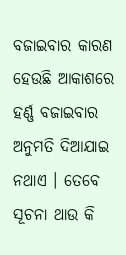ବଜାଇବାର କାରଣ ହେଉଛି ଆକାଶରେ ହର୍ଣ୍ଣ ବଜାଇବାର ଅନୁମତି ଦିଆଯାଇ ନଥାଏ । ତେବେ ସୂଚନା ଥାଉ କି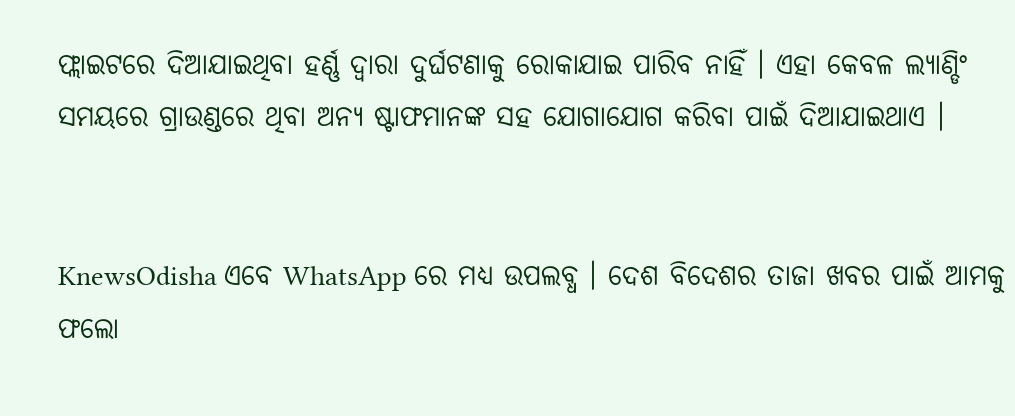ଫ୍ଲାଇଟରେ ଦିଆଯାଇଥିବା ହର୍ଣ୍ଣ ଦ୍ୱାରା ଦୁର୍ଘଟଣାକୁ ରୋକାଯାଇ ପାରିବ ନାହିଁ । ଏହା କେବଳ ଲ୍ୟାଣ୍ଡିଂ ସମୟରେ ଗ୍ରାଉଣ୍ଡରେ ଥିବା ଅନ୍ୟ ଷ୍ଟାଫମାନଙ୍କ ସହ ଯୋଗାଯୋଗ କରିବା ପାଇଁ ଦିଆଯାଇଥାଏ ।


KnewsOdisha ଏବେ WhatsApp ରେ ମଧ୍ୟ ଉପଲବ୍ଧ । ଦେଶ ବିଦେଶର ତାଜା ଖବର ପାଇଁ ଆମକୁ ଫଲୋ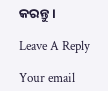କରନ୍ତୁ ।

Leave A Reply

Your email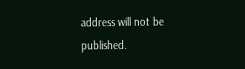address will not be published.